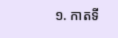១. កាតទី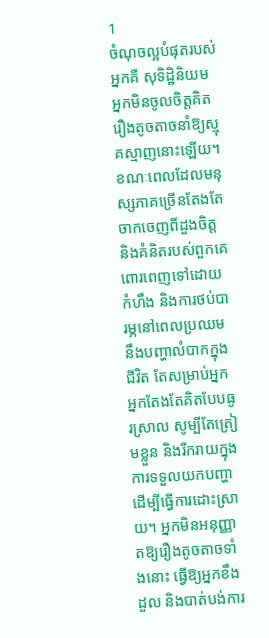1
ចំណុចល្អបំផុតរបស់អ្នកគឺ សុទិដ្ឋិនិយម អ្នកមិនចូលចិត្តគិតរឿងតូចតាចនាំឱ្យស្មុគស្មាញនោះឡើយ។
ខណៈពេលដែលមនុស្សភាគច្រើនតែងតែចាកចេញពីដួងចិត្ត និងគំនិតរបស់ពួកគេពោរពេញទៅដោយកំហឹង និងការថប់បារម្ភនៅពេលប្រឈមនឹងបញ្ហាលំបាកក្នុងជីវិត តែសម្រាប់អ្នក អ្នកតែងតែគិតបែបធូរស្រាល សូម្បីតែត្រៀមខ្លួន និងរីករាយក្នុងការទទួលយកបញ្ហាដើម្បីធ្វើការដោះស្រាយ។ អ្នកមិនអនុញ្ញាតឱ្យរឿងតូចតាចទាំងនោះ ធ្វើឱ្យអ្នកខឹង ដួល និងបាត់បង់ការ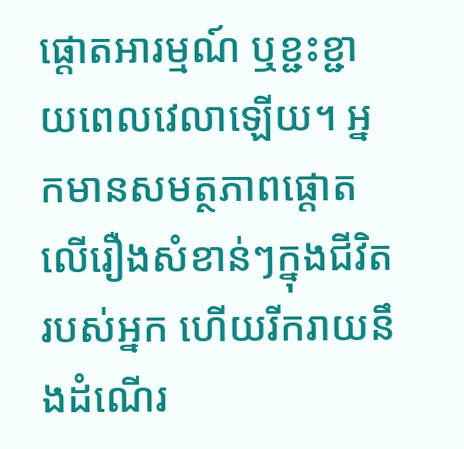ផ្តោតអារម្មណ៍ ឬខ្ជះខ្ជាយពេលវេលាឡើយ។ អ្នកមានសមត្ថភាពផ្តោតលើរឿងសំខាន់ៗក្នុងជីវិតរបស់អ្នក ហើយរីករាយនឹងដំណើរ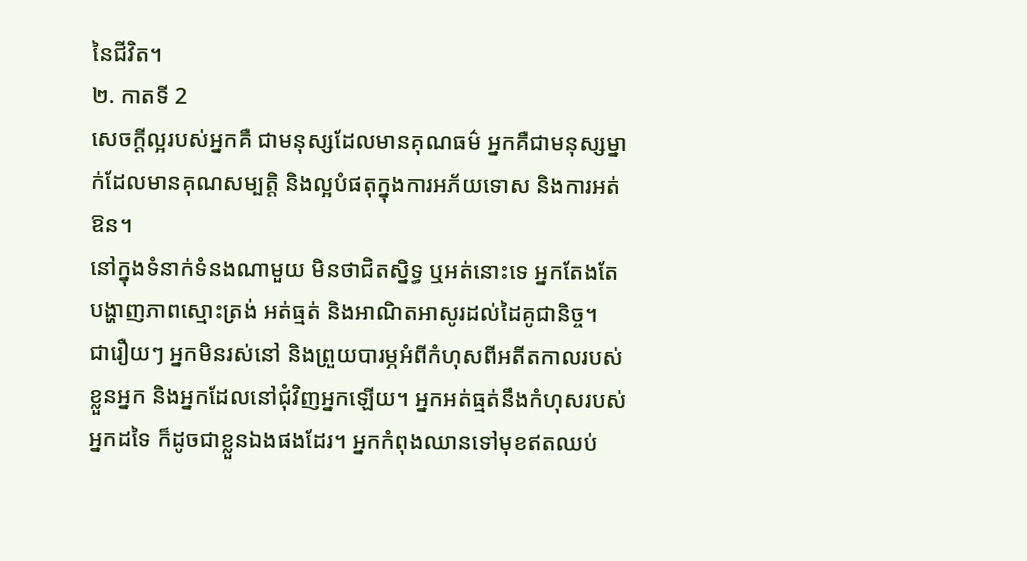នៃជីវិត។
២. កាតទី 2
សេចក្ដីល្អរបស់អ្នកគឺ ជាមនុស្សដែលមានគុណធម៌ អ្នកគឺជាមនុស្សម្នាក់ដែលមានគុណសម្បត្តិ និងល្អបំផតុក្នុងការអភ័យទោស និងការអត់ឱន។
នៅក្នុងទំនាក់ទំនងណាមួយ មិនថាជិតស្និទ្ធ ឬអត់នោះទេ អ្នកតែងតែបង្ហាញភាពស្មោះត្រង់ អត់ធ្មត់ និងអាណិតអាសូរដល់ដៃគូជានិច្ច។
ជារឿយៗ អ្នកមិនរស់នៅ និងព្រួយបារម្ភអំពីកំហុសពីអតីតកាលរបស់ខ្លួនអ្នក និងអ្នកដែលនៅជុំវិញអ្នកឡើយ។ អ្នកអត់ធ្មត់នឹងកំហុសរបស់អ្នកដទៃ ក៏ដូចជាខ្លួនឯងផងដែរ។ អ្នកកំពុងឈានទៅមុខឥតឈប់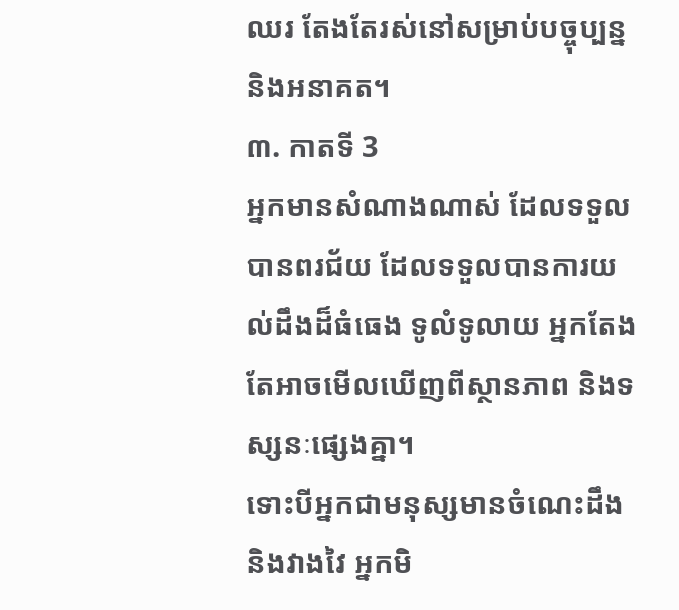ឈរ តែងតែរស់នៅសម្រាប់បច្ចុប្បន្ន និងអនាគត។
៣. កាតទី 3
អ្នកមានសំណាងណាស់ ដែលទទួលបានពរជ័យ ដែលទទួលបានការយល់ដឹងដ៏ធំធេង ទូលំទូលាយ អ្នកតែងតែអាចមើលឃើញពីស្ថានភាព និងទស្សនៈផ្សេងគ្នា។
ទោះបីអ្នកជាមនុស្សមានចំណេះដឹង និងវាងវៃ អ្នកមិ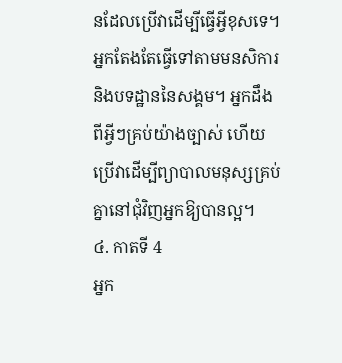នដែលប្រើវាដើម្បីធ្វើអ្វីខុសទេ។ អ្នកតែងតែធ្វើទៅតាមមនសិការ និងបទដ្ឋាននៃសង្គម។ អ្នកដឹងពីអ្វីៗគ្រប់យ៉ាងច្បាស់ ហើយប្រើវាដើម្បីព្យាបាលមនុស្សគ្រប់គ្នានៅជុំវិញអ្នកឱ្យបានល្អ។
៤. កាតទី 4
អ្នក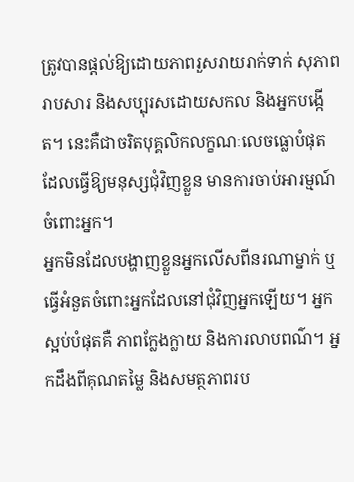ត្រូវបានផ្តល់ឱ្យដោយភាពរួសរាយរាក់ទាក់ សុភាពរាបសារ និងសប្បុរសដោយសកល និងអ្នកបង្កើត។ នេះគឺជាចរិតបុគ្គលិកលក្ខណៈលេចធ្លោបំផុត ដែលធ្វើឱ្យមនុស្សជុំវិញខ្លួន មានការចាប់អារម្មណ៍ចំពោះអ្នក។
អ្នកមិនដែលបង្ហាញខ្លួនអ្នកលើសពីនរណាម្នាក់ ឬធ្វើអំនួតចំពោះអ្នកដែលនៅជុំវិញអ្នកឡើយ។ អ្នកស្អប់បំផុតគឺ ភាពក្លែងក្លាយ និងការលាបពណ៌។ អ្នកដឹងពីគុណតម្លៃ និងសមត្ថភាពរប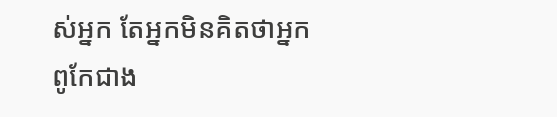ស់អ្នក តែអ្នកមិនគិតថាអ្នកពូកែជាង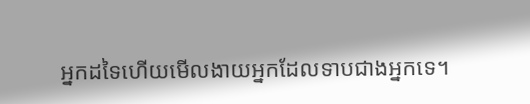អ្នកដទៃហើយមើលងាយអ្នកដែលទាបជាងអ្នកទេ។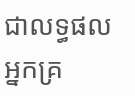ជាលទ្ធផលអ្នកគ្រ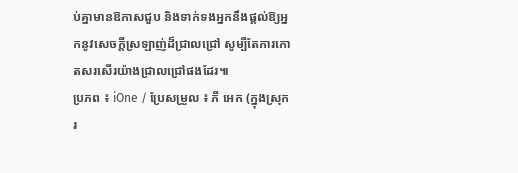ប់គ្នាមានឱកាសជួប និងទាក់ទងអ្នកនឹងផ្តល់ឱ្យអ្នកនូវសេចក្តីស្រឡាញ់ដ៏ជ្រាលជ្រៅ សូម្បីតែការកោតសរសើរយ៉ាងជ្រាលជ្រៅផងដែរ៕
ប្រភព ៖ iOne / ប្រែសម្រួល ៖ ភី អេក (ក្នុងស្រុករ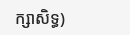ក្សាសិទ្ធ)